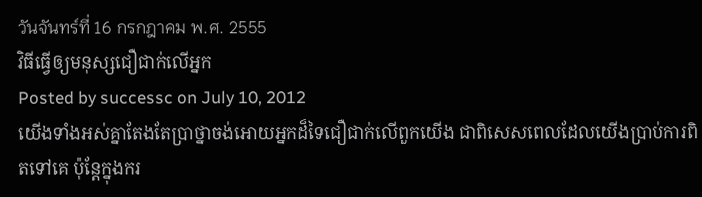วันจันทร์ที่ 16 กรกฎาคม พ.ศ. 2555
វិធីធ្វើឲ្យមនុស្សជឿជាក់លើអ្នក
Posted by successc on July 10, 2012
យើងទាំងអស់គ្នាតែងតែប្រាថ្នាចង់អោយអ្នកដ៏ទៃជឿជាក់លើពួកយើង ជាពិសេសពេលដែលយើងប្រាប់ការពិតទៅគេ ប៉ុន្តែក្នុងករ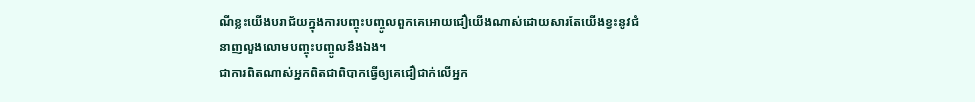ណីខ្លះយើងបរាជ័យក្នុងការបញ្ចុះបញ្ចូលពួកគេអោយជឿយើងណាស់ដោយសារតែយើងខ្វះនូវជំនាញលួងលោមបញ្ចុះបញ្ចូលនឹងឯង។
ជាការពិតណាស់អ្នកពិតជាពិបាកធ្វើឲ្យគេជឿជាក់លើអ្នក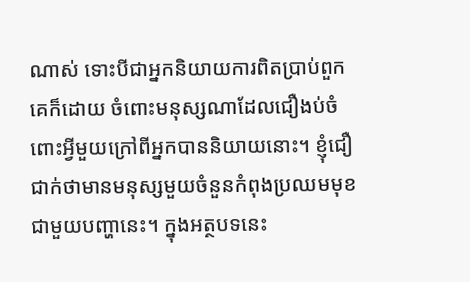ណាស់ ទោះបីជាអ្នកនិយាយការពិតប្រាប់ពួកគេក៏ដោយ ចំពោះមនុស្សណាដែលជឿងប់ចំពោះអ្វីមួយក្រៅពីអ្នកបាននិយាយនោះ។ ខ្ញុំជឿជាក់ថាមានមនុស្សមួយចំនួនកំពុងប្រឈមមុខជាមួយបញ្ហានេះ។ ក្នុងអត្ថបទនេះ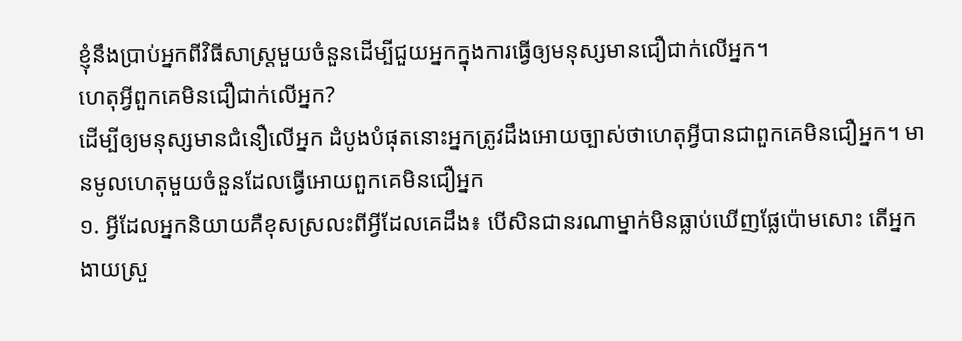ខ្ញុំនឹងប្រាប់អ្នកពីវិធីសាស្រ្តមួយចំនួនដើម្បីជួយអ្នកក្នុងការធ្វើឲ្យមនុស្សមានជឿជាក់លើអ្នក។
ហេតុអ្វីពួកគេមិនជឿជាក់លើអ្នក?
ដើម្បីឲ្យមនុស្សមានជំនឿលើអ្នក ដំបូងបំផុតនោះអ្នកត្រូវដឹងអោយច្បាស់ថាហេតុអ្វីបានជាពួកគេមិនជឿអ្នក។ មានមូលហេតុមួយចំនួនដែលធ្វើអោយពួកគេមិនជឿអ្នក
១. អ្វីដែលអ្នកនិយាយគឺខុសស្រលះពីអ្វីដែលគេដឹង៖ បើសិនជានរណាម្នាក់មិនធ្លាប់ឃើញផ្លែប៉ោមសោះ តើអ្នកងាយស្រួ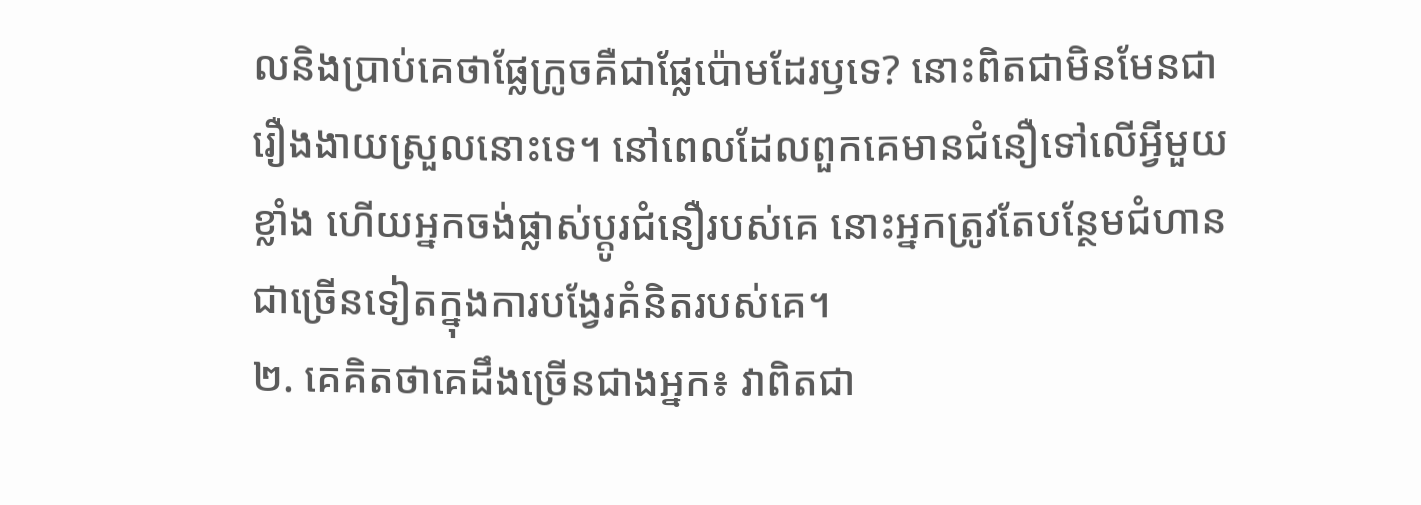លនិងប្រាប់គេថាផ្លែក្រូចគឺជាផ្លែប៉ោមដែរឫទេ? នោះពិតជាមិនមែនជារឿងងាយស្រួលនោះទេ។ នៅពេលដែលពួកគេមានជំនឿទៅលើអ្វីមួយខ្លាំង ហើយអ្នកចង់ផ្លាស់ប្តូរជំនឿរបស់គេ នោះអ្នកត្រូវតែបន្ថែមជំហានជាច្រើនទៀតក្នុងការបង្វែរគំនិតរបស់គេ។
២. គេគិតថាគេដឹងច្រើនជាងអ្នក៖ វាពិតជា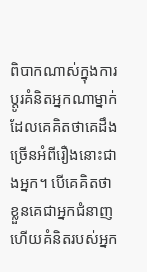ពិបាកណាស់ក្នុងការប្តូរគំនិតអ្នកណាម្នាក់ដែលគេគិតថាគេដឹងច្រើនអំពីរឿងនោះជាងអ្នក។ បើគេគិតថាខ្លួនគេជាអ្នកជំនាញ ហើយគំនិតរបស់អ្នក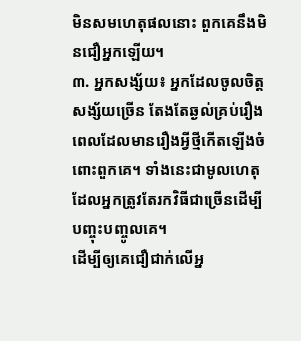មិនសមហេតុផលនោះ ពួកគេនឹងមិនជឿអ្នកឡើយ។
៣. អ្នកសង្ស័យ៖ អ្នកដែលចូលចិត្តសង្ស័យច្រើន តែងតែឆ្ងល់គ្រប់រឿងពេលដែលមានរឿងអ្វីថ្មីកើតឡើងចំពោះពួកគេ។ ទាំងនេះជាមូលហេតុដែលអ្នកត្រូវតែរកវិធីជាច្រើនដើម្បីបញ្ចុះបញ្ចូលគេ។
ដើម្បីឲ្យគេជឿជាក់លើអ្ន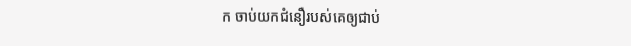ក ចាប់យកជំនឿរបស់គេឲ្យជាប់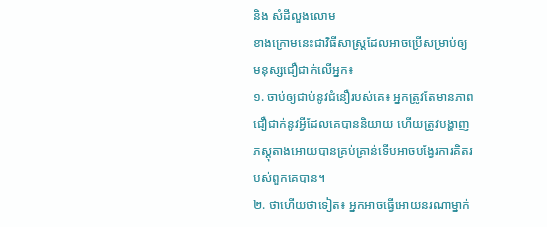និង សំដីលួងលោម
ខាងក្រោមនេះជាវិធីសាស្រ្តដែលអាចប្រើសម្រាប់ឲ្យមនុស្សជឿជាក់លើអ្នក៖
១. ចាប់ឲ្យជាប់នូវជំនឿរបស់គេ៖ អ្នកត្រូវតែមានភាពជឿជាក់នូវអ្វីដែលគេបាននិយាយ ហើយត្រូវបង្ហាញភស្តុតាងអោយបានគ្រប់គ្រាន់ទើបអាចបង្វែរការគិតរបស់ពួកគេបាន។
២. ថាហើយថាទៀត៖ អ្នកអាចធ្វើអោយនរណាម្នាក់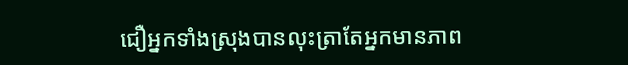ជឿអ្នកទាំងស្រុងបានលុះត្រាតែអ្នកមានភាព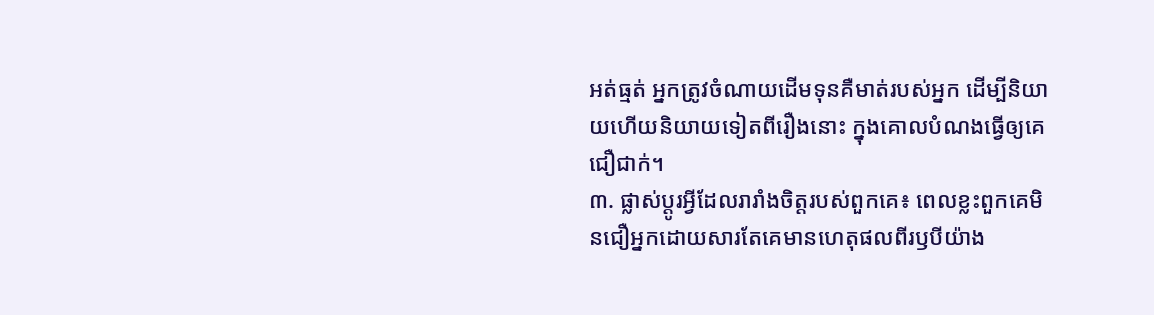អត់ធ្មត់ អ្នកត្រូវចំណាយដើមទុនគឺមាត់របស់អ្នក ដើម្បីនិយាយហើយនិយាយទៀតពីរឿងនោះ ក្នុងគោលបំណងធ្វើឲ្យគេជឿជាក់។
៣. ផ្លាស់ប្តូរអ្វីដែលរារាំងចិត្តរបស់ពួកគេ៖ ពេលខ្លះពួកគេមិនជឿអ្នកដោយសារតែគេមានហេតុផលពីរឫបីយ៉ាង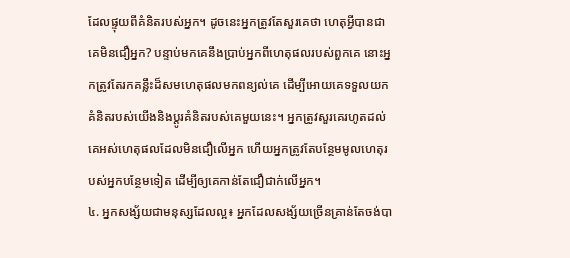ដែលផ្ទុយពីគំនិតរបស់អ្នក។ ដូចនេះអ្នកត្រូវតែសួរគេថា ហេតុអ្វីបានជាគេមិនជឿអ្នក? បន្ទាប់មកគេនឹងប្រាប់អ្នកពីហេតុផលរបស់ពួកគេ នោះអ្នកត្រូវតែរកគន្លឹះដ៏សមហេតុផលមកពន្យល់គេ ដើម្បីអោយគេទទួលយកគំនិតរបស់យើងនិងប្តូរគំនិតរបស់គេមួយនេះ។ អ្នកត្រូវសួរគេរហូតដល់គេអស់ហេតុផលដែលមិនជឿលើអ្នក ហើយអ្នកត្រូវតែបន្ថែមមូលហេតុរបស់អ្នកបន្ថែមទៀត ដើម្បីឲ្យគេកាន់តែជឿជាក់លើអ្នក។
៤. អ្នកសង្ស័យជាមនុស្សដែលល្អ៖ អ្នកដែលសង្ស័យច្រើនគ្រាន់តែចង់បា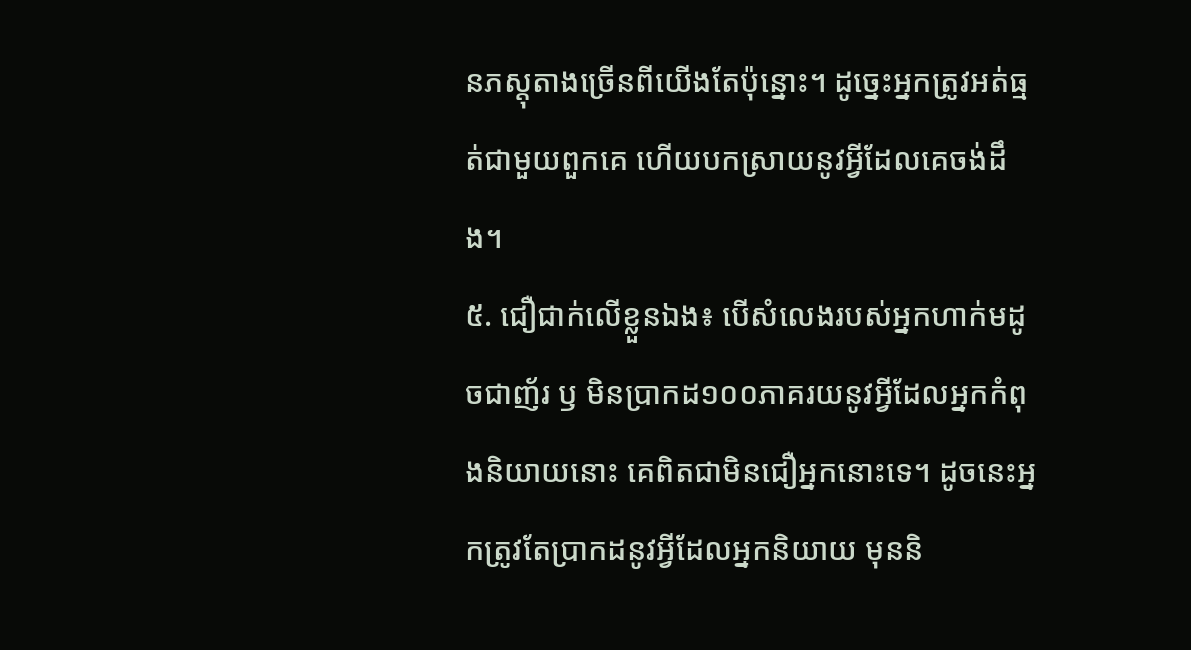នភស្តុតាងច្រើនពីយើងតែប៉ុន្នោះ។ ដូច្នេះអ្នកត្រូវអត់ធ្មត់ជាមួយពួកគេ ហើយបកស្រាយនូវអ្វីដែលគេចង់ដឹង។
៥. ជឿជាក់លើខ្លួនឯង៖ បើសំលេងរបស់អ្នកហាក់មដូចជាញ័រ ឫ មិនប្រាកដ១០០ភាគរយនូវអ្វីដែលអ្នកកំពុងនិយាយនោះ គេពិតជាមិនជឿអ្នកនោះទេ។ ដូចនេះអ្នកត្រូវតែប្រាកដនូវអ្វីដែលអ្នកនិយាយ មុននិ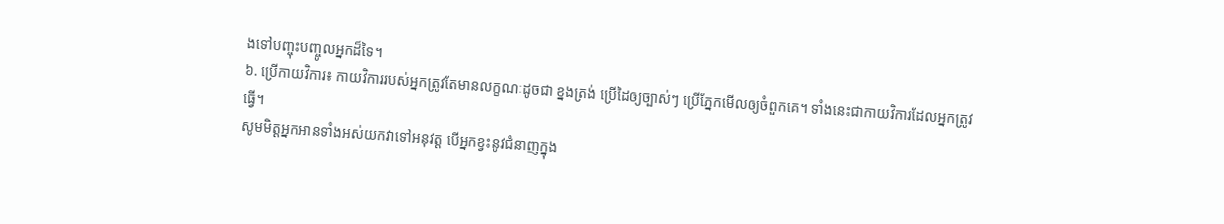ងទៅបញ្ចុះបញ្ចូលអ្នកដ៏ទៃ។
៦. ប្រើកាយវិការ៖ កាយវិការរបស់អ្នកត្រូវតែមានលក្ខណៈដូចជា ខ្នងត្រង់ ប្រើដៃឲ្យច្បាស់ៗ ប្រើភ្នែកមើលឲ្យចំពួកគេ។ ទាំងនេះជាកាយវិការដែលអ្នកត្រូវធ្វើ។
សូមមិត្តអ្នកអានទាំងអស់យកវាទៅអនុវត្ត បើអ្នកខ្វះនូវជំនាញក្នុង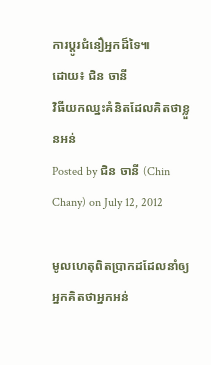ការប្តូរជំនឿអ្នកដ៏ទៃ៕
ដោយ៖ ជិន ចានី
វិធីយកឈ្នះគំនិតដែលគិតថាខ្លួនអន់
Posted by ជិន ចានី (Chin Chany) on July 12, 2012

មូលហេតុពិតប្រាកដដែលនាំឲ្យអ្នកគិតថាអ្នកអន់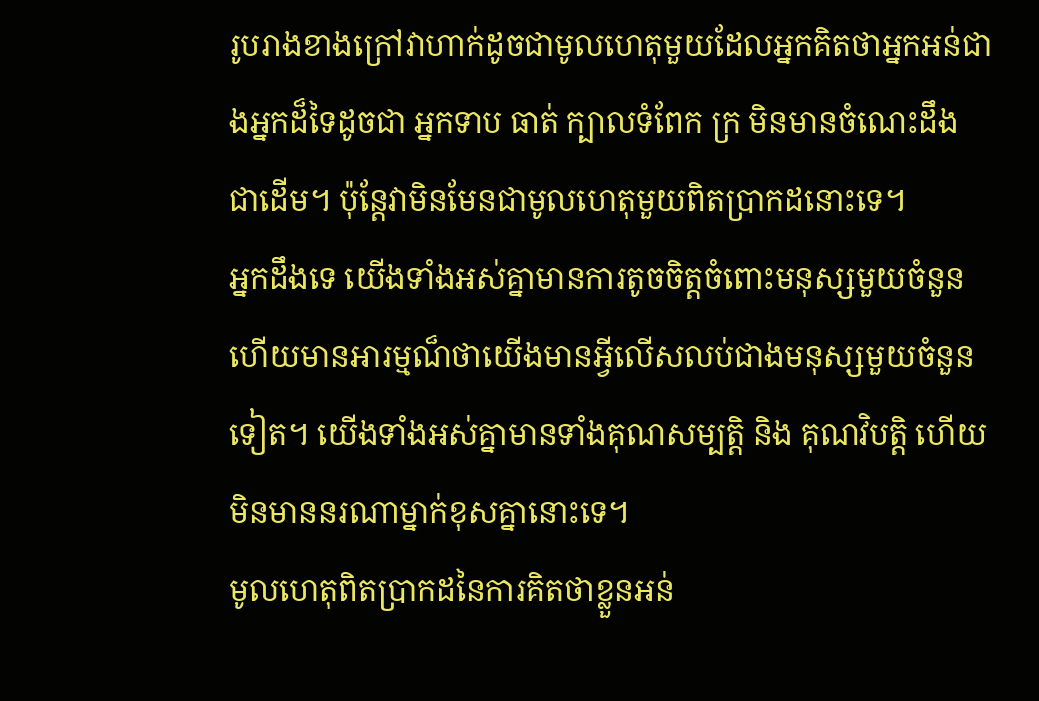រូបរាងខាងក្រៅវាហាក់ដូចជាមូលហេតុមួយដែលអ្នកគិតថាអ្នកអន់ជាងអ្នកដ៏ទៃដូចជា អ្នកទាប ធាត់ ក្បាលទំពែក ក្រ មិនមានចំណេះដឹង ជាដើម។ ប៉ុន្តែវាមិនមែនជាមូលហេតុមួយពិតប្រាកដនោះទេ។
អ្នកដឹងទេ យើងទាំងអស់គ្នាមានការតូចចិត្តចំពោះមនុស្សមួយចំនួន ហើយមានអារម្មណ៏ថាយើងមានអ្វីលើសលប់ជាងមនុស្សមួយចំនួនទៀត។ យើងទាំងអស់គ្នាមានទាំងគុណសម្បតិ្ត និង គុណវិបត្តិ ហើយមិនមាននរណាម្នាក់ខុសគ្នានោះទេ។
មូលហេតុពិតប្រាកដនៃការគិតថាខ្លួនអន់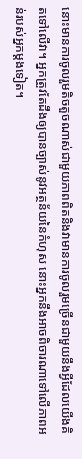នោះមានការចូលរួមតិចតួចណាស់ជាមួយភាពពិតនិងវាមានការចូលរួមច្រើនជាមួយនឹងអ្វីដែលយើងគិតទៅលើវា។ អ្នកត្រួវតែដឹងឲ្យបានច្បាស់នូវអត្ថន័យនៃកំហុស នោះអ្នកនឹងអាចពិចារណាទៅលើភាពអន់របស់អ្នកម្តងទៀត។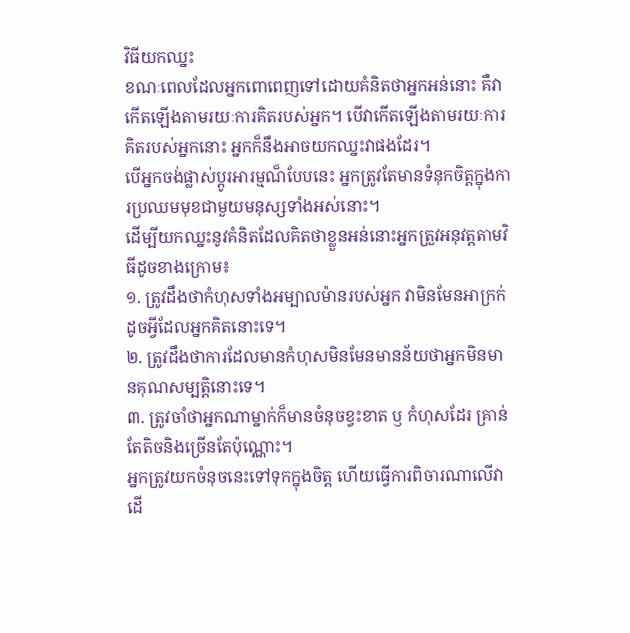វិធីយកឈ្នះ
ខណៈពេលដែលអ្នកពោពេញទៅដោយគំនិតថាអ្នកអន់នោះ គឺវាកើតឡើងតាមរយៈការគិតរបស់អ្នក។ បើវាកើតឡើងតាមរយៈការគិតរបស់អ្នកនោះ អ្នកក៏នឹងអាចយកឈ្នះវាផងដែរ។
បើអ្នកចង់ផ្លាស់ប្តូរអារម្មណ៏បែបនេះ អ្នកត្រូវតែមានទំនុកចិត្តក្នុងការប្រឈមមុខជាមួយមនុស្សទាំងអស់នោះ។
ដើម្បីយកឈ្នះនូវគំនិតដែលគិតថាខ្លួនអន់នោះអ្នកត្រួវអនុវត្តតាមវិធីដូចខាងក្រោម៖
១. ត្រូវដឹងថាកំហុសទាំងអម្បាលម៉ានរបស់អ្នក វាមិនមែនអាក្រក់ដូចអ្វីដែលអ្នកគិតនោះទេ។
២. ត្រូវដឹងថាការដែលមានកំហុសមិនមែនមានន័យថាអ្នកមិនមានគុណសម្បតិ្តនោះទេ។
៣. ត្រូវចាំថាអ្នកណាម្នាក់ក៏មានចំនុចខ្វះខាត ឫ កំហុសដែរ គ្រាន់តែតិចនិងច្រើនតែប៉ុណ្ណោះ។
អ្នកត្រូវយកចំនុចនេះទៅទុកក្នុងចិត្ត ហើយធ្វើការពិចារណាលើវា ដើ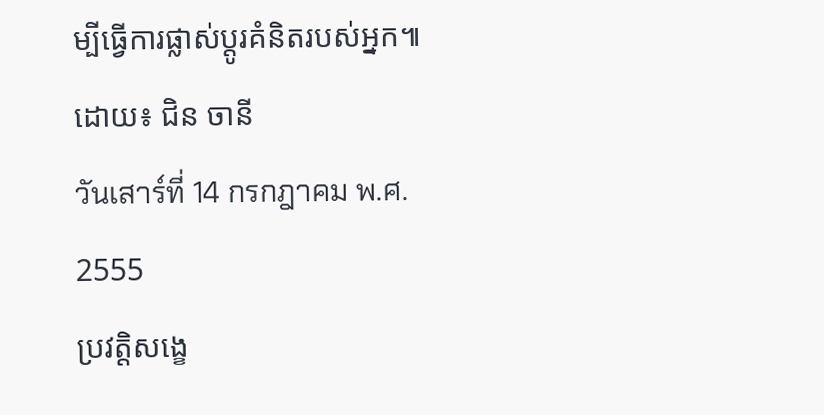ម្បីធ្វើការផ្លាស់ប្តូរគំនិតរបស់អ្នក៕
ដោយ៖ ជិន ចានី
วันเสาร์ที่ 14 กรกฎาคม พ.ศ. 2555
ប្រវត្តិសង្ខេ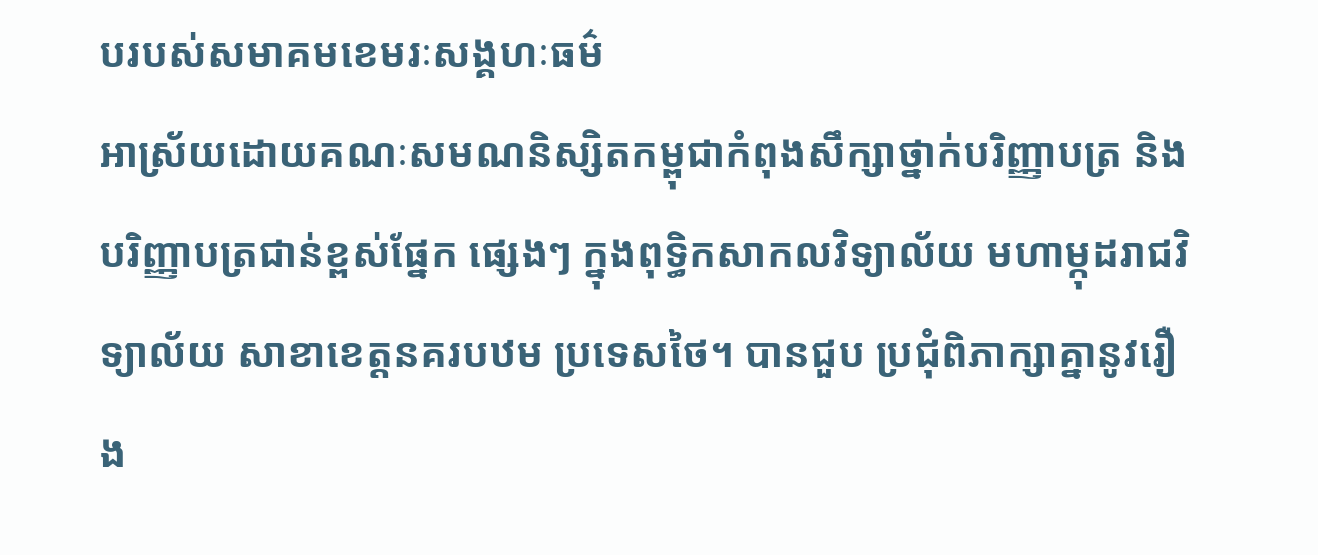បរបស់សមាគមខេមរៈសង្គហៈធម៌
អាស្រ័យដោយគណៈសមណនិស្សិតកម្ពុជាកំពុងសឹក្សាថ្នាក់បរិញ្ញាបត្រ និង បរិញ្ញាបត្រជាន់ខ្ពស់ផ្នែក ផ្សេងៗ ក្នុងពុទ្ធិកសាកលវិទ្យាល័យ មហាម្កុដរាជវិទ្យាល័យ សាខាខេត្តនគរបឋម ប្រទេសថៃ។ បានជួប ប្រជុំពិភាក្សាគ្នានូវរឿង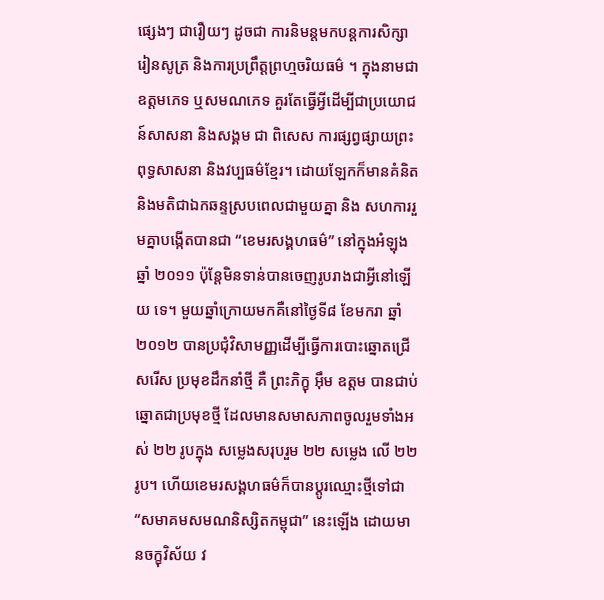ផ្សេងៗ ជារឿយៗ ដូចជា ការនិមន្តមកបន្តការសិក្សារៀនសូត្រ និងការប្រព្រឹត្តព្រហ្មចរិយធម៌ ។ ក្នុងនាមជា ឧត្តមភេទ ឬសមណភេទ គួរតែធ្វើអ្វីដើម្បីជាប្រយោជន៍សាសនា និងសង្គម ជា ពិសេស ការផ្សព្វផ្សាយព្រះពុទ្ធសាសនា និងវប្បធម៌ខ្មែរ។ ដោយឡែកក៏មានគំនិតនិងមតិជាឯកឆន្ទស្របពេលជាមួយគ្នា និង សហការរួមគ្នាបង្កើតបានជា “ខេមរសង្គហធម៌” នៅក្នុងអំឡុងឆ្នាំ ២០១១ ប៉ុន្តែមិនទាន់បានចេញរូបរាងជាអ្វីនៅឡើយ ទេ។ មួយឆ្នាំក្រោយមកគឺនៅថ្ងៃទី៨ ខែមករា ឆ្នាំ២០១២ បានប្រជុំវិសាមញ្ញដើម្បីធ្វើការបោះឆ្នោតជ្រើសរើស ប្រមុខដឹកនាំថ្មី គឺ ព្រះភិក្ខុ អ៊ឹម ឧត្តម បានជាប់ឆ្នោតជាប្រមុខថ្មី ដែលមានសមាសភាពចូលរួមទាំងអស់ ២២ រូបក្នុង សម្លេងសរុបរួម ២២ សម្លេង លើ ២២ រូប។ ហើយខេមរសង្គហធម៌ក៏បានប្តូរឈ្មោះថ្មីទៅជា “សមាគមសមណនិស្សិតកម្ពុជា” នេះឡើង ដោយមានចក្ខុវិស័យ វ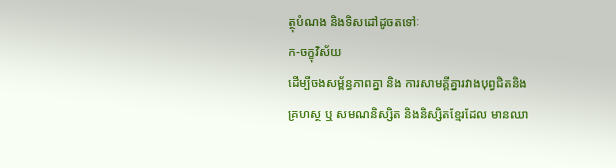ត្ថុបំណង និងទិសដៅដូចតទៅៈ
ក-ចក្ខុវិស័យ
ដើម្បីចងសម្ព័ន្ធភាពគ្នា និង ការសាមគ្គីគ្នារវាងបុព្វជិតនិងគ្រហស្ថ ឬ សមណនិស្សិត និងនិស្សិតខ្មែរដែល មានឈា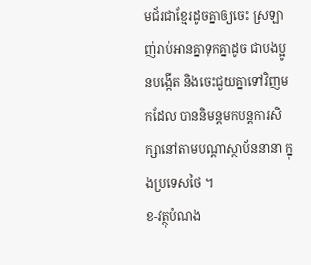មជ័រជាខ្មែរដូចគ្នាឲ្យចេះ ស្រឡាញ់រាប់អានគ្នាទុកគ្នាដូច ជាបងប្អូនបង្កើត និងចេះជួយគ្នាទៅវិញមកដែល បាននិមន្តមកបន្តការសិក្សានៅតាមបណ្តាស្ថាប័ននានា ក្នុងប្រទេសថៃ ។
ខ-វត្ថុបំណង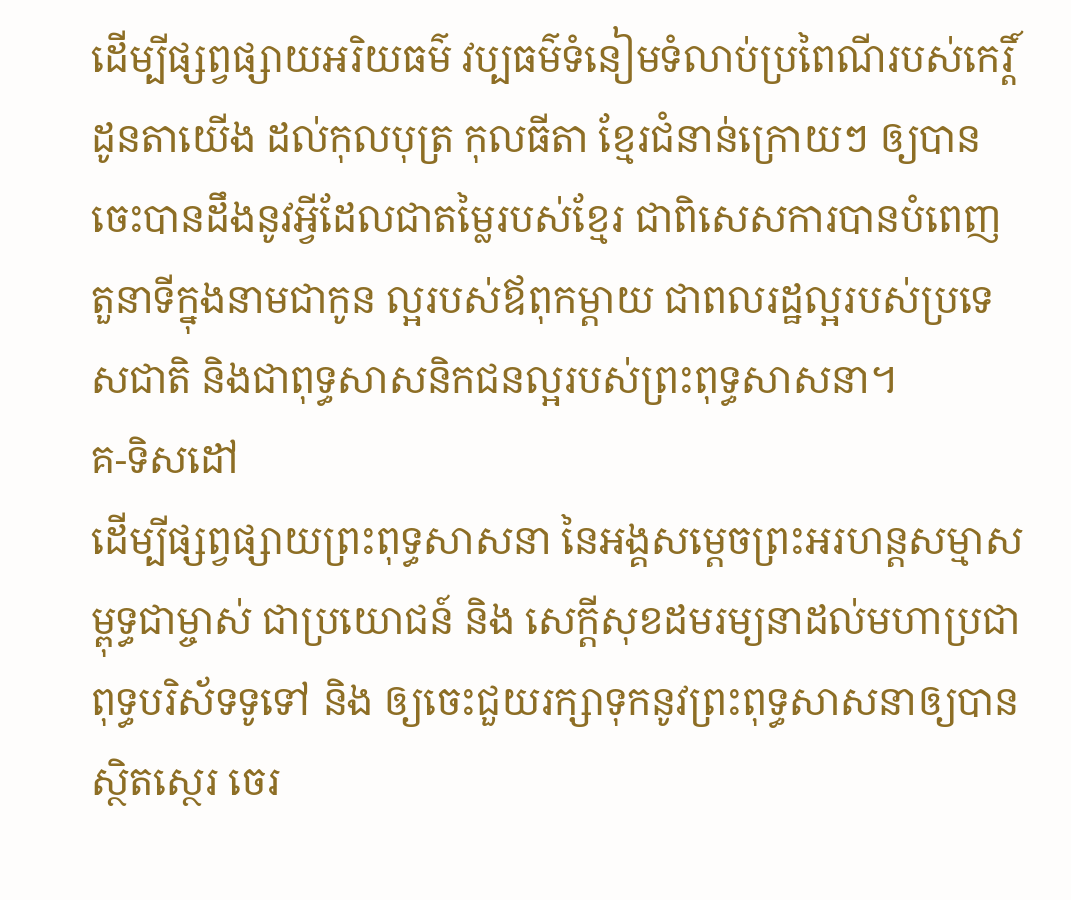ដើម្បីផ្សព្វផ្សាយអរិយធម៌ វប្បធម៌ទំនៀមទំលាប់ប្រពៃណីរបស់កេរ្តិ៍ដូនតាយើង ដល់កុលបុត្រ កុលធីតា ខ្មែរជំនាន់ក្រោយៗ ឲ្យបានចេះបានដឹងនូវអ្វីដែលជាតម្លៃរបស់ខ្មែរ ជាពិសេសការបានបំពេញតួនាទីក្នុងនាមជាកូន ល្អរបស់ឪពុកម្តាយ ជាពលរដ្ឋល្អរបស់ប្រទេសជាតិ និងជាពុទ្ធសាសនិកជនល្អរបស់ព្រះពុទ្ធសាសនា។
គ-ទិសដៅ
ដើម្បីផ្សព្វផ្សាយព្រះពុទ្ធសាសនា នៃអង្គសម្តេចព្រះអរហន្តសម្មាសម្ពុទ្ធជាម្ចាស់ ជាប្រយោជន៍ និង សេក្តីសុខដមរម្យនាដល់មហាប្រជាពុទ្ធបរិស័ទទូទៅ និង ឲ្យចេះជួយរក្សាទុកនូវព្រះពុទ្ធសាសនាឲ្យបានស្ថិតស្ថេរ ចេរ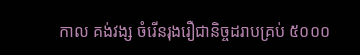កាល គង់វង្ស ចំរើនរុងរឿជានិច្ចដរាបគ្រប់ ៥០០០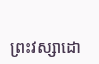ព្រះវស្សាដោ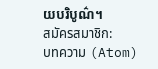យបរិបូណ៌។
สมัครสมาชิก:
บทความ (Atom)